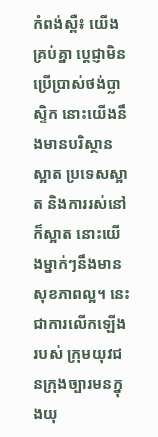កំពង់ស្ពឺ៖ យើងគ្រប់គ្នា ប្តេជ្ញាមិនប្រើប្រាស់ថង់ប្លាស្ទិក នោះយើងនឹងមានបរិស្ថានស្អាត ប្រទេសស្អាត និងការរស់នៅក៏ស្អាត នោះយើងម្នាក់ៗនឹងមានសុខភាពល្អ។ នេះជាការលើកឡើងរបស់ ក្រុមយុវជនក្រុងច្បារមនក្នុងយុ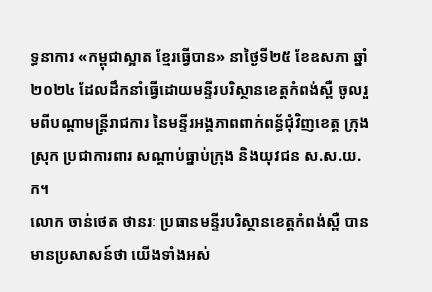ទ្ធនាការ «កម្ពុជាស្អាត ខ្មែរធ្វើបាន» នាថ្ងៃទី២៥ ខែឧសភា ឆ្នាំ២០២៤ ដែលដឹកនាំធ្វើដោយមន្ទីរបរិស្ថានខេត្តកំពង់ស្ពឺ ចូលរួមពីបណ្តាមន្ត្រីរាជការ នៃមន្ទីរអង្គភាពពាក់ពន្ធ័ជុំវិញខេត្ត ក្រុង ស្រុក ប្រជាការពារ សណ្តាប់ធ្នាប់ក្រុង និងយុវជន ស.ស.យ.ក។
លោក ចាន់ថេត ថានរៈ ប្រធានមន្ទីរបរិស្ថានខេត្តកំពង់ស្ពឺ បានមានប្រសាសន៍ថា យើងទាំងអស់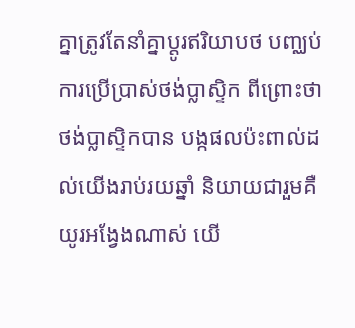គ្នាត្រូវតែនាំគ្នាប្តូរឥរិយាបថ បញ្ឈប់ការប្រើប្រាស់ថង់ប្លាស្ទិក ពីព្រោះថាថង់ប្លាស្ទិកបាន បង្កផលប៉ះពាល់ដល់យើងរាប់រយឆ្នាំ និយាយជារួមគឺយូរអង្វែងណាស់ យើ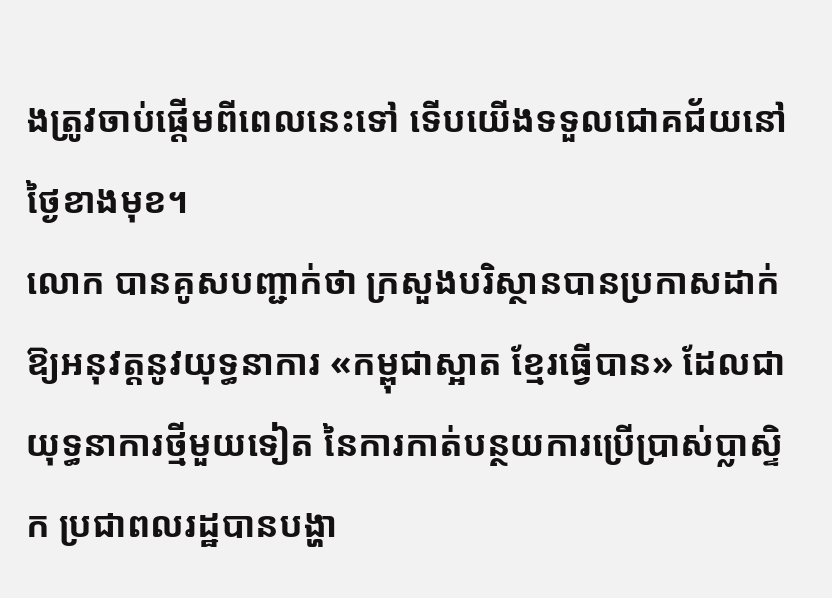ងត្រូវចាប់ផ្តើមពីពេលនេះទៅ ទើបយើងទទួលជោគជ័យនៅថ្ងៃខាងមុខ។
លោក បានគូសបញ្ជាក់ថា ក្រសួងបរិស្ថានបានប្រកាសដាក់ឱ្យអនុវត្តនូវយុទ្ធនាការ «កម្ពុជាស្អាត ខ្មែរធ្វើបាន» ដែលជាយុទ្ធនាការថ្មីមួយទៀត នៃការកាត់បន្ថយការប្រើប្រាស់ប្លាស្ទិក ប្រជាពលរដ្ឋបានបង្ហា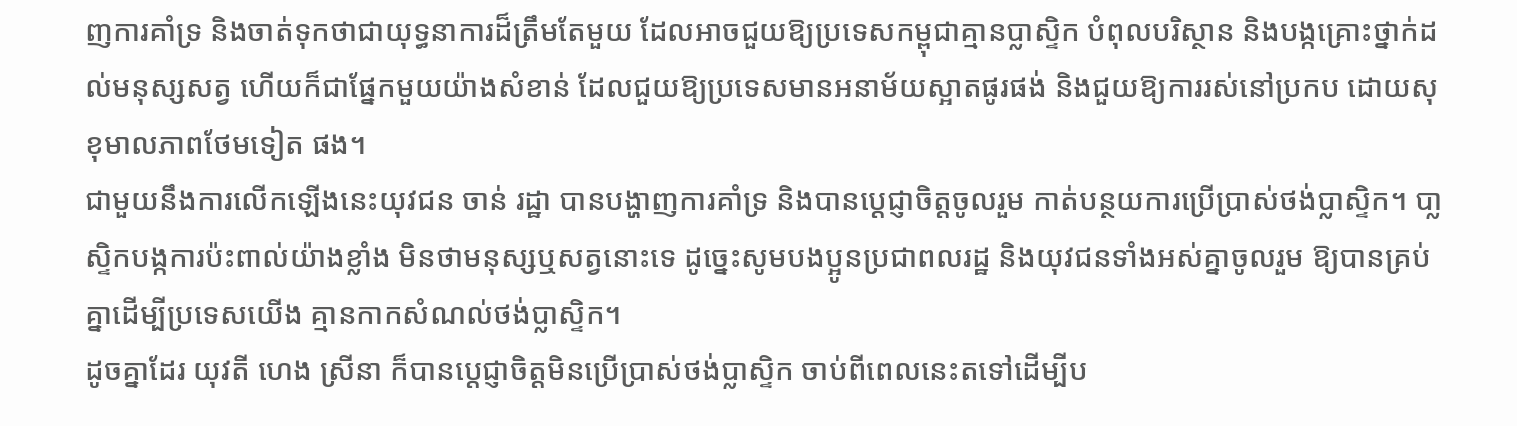ញការគាំទ្រ និងចាត់ទុកថាជាយុទ្ធនាការដ៏ត្រឹមតែមួយ ដែលអាចជួយឱ្យប្រទេសកម្ពុជាគ្មានប្លាស្ទិក បំពុលបរិស្ថាន និងបង្កគ្រោះថ្នាក់ដល់មនុស្សសត្វ ហើយក៏ជាផ្នែកមួយយ៉ាងសំខាន់ ដែលជួយឱ្យប្រទេសមានអនាម័យស្អាតផូរផង់ និងជួយឱ្យការរស់នៅប្រកប ដោយសុខុមាលភាពថែមទៀត ផង។
ជាមួយនឹងការលើកឡើងនេះយុវជន ចាន់ រដ្ឋា បានបង្ហាញការគាំទ្រ និងបានប្តេជ្ញាចិត្តចូលរួម កាត់បន្ថយការប្រើប្រាស់ថង់ប្លាស្ទិក។ បា្លស្ទិកបង្កការប៉ះពាល់យ៉ាងខ្លាំង មិនថាមនុស្សឬសត្វនោះទេ ដូច្នេះសូមបងប្អូនប្រជាពលរដ្ឋ និងយុវជនទាំងអស់គ្នាចូលរួម ឱ្យបានគ្រប់គ្នាដើម្បីប្រទេសយើង គ្មានកាកសំណល់ថង់ប្លាស្ទិក។
ដូចគ្នាដែរ យុវតី ហេង ស្រីនា ក៏បានប្តេជ្ញាចិត្តមិនប្រើប្រាស់ថង់ប្លាស្ទិក ចាប់ពីពេលនេះតទៅដើម្បីប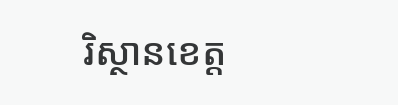រិស្ថានខេត្ត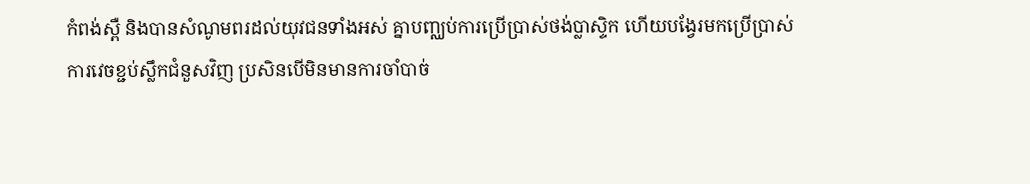កំពង់ស្ពឺ និងបានសំណូមពរដល់យុវជនទាំងអស់ គ្នាបញ្ឈប់ការប្រើប្រាស់ថង់ប្លាស្ទិក ហើយបង្វែរមកប្រើប្រាស់ ការវេចខ្ជប់ស្លឹកជំនួសវិញ ប្រសិនបើមិនមានការចាំបាច់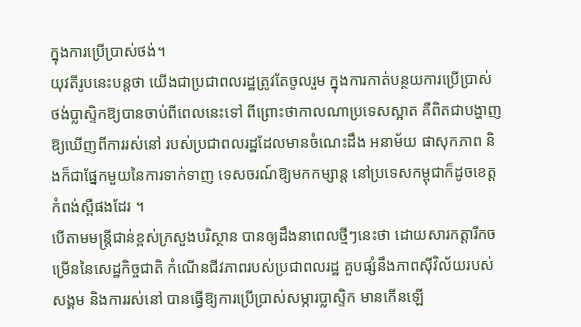ក្នុងការប្រើប្រាស់ថង់។
យុវតីរូបនេះបន្តថា យើងជាប្រជាពលរដ្ឋត្រូវតែចូលរួម ក្នុងការកាត់បន្ថយការប្រើប្រាស់ ថង់ប្លាស្ទិកឱ្យបានចាប់ពីពេលនេះទៅ ពីព្រោះថាកាលណាប្រទេសស្អាត គឺពិតជាបង្ហាញឱ្យឃើញពីការរស់នៅ របស់ប្រជាពលរដ្ឋដែលមានចំណេះដឹង អនាម័យ ផាសុកភាព និងក៏ជាផ្នែកមួយនៃការទាក់ទាញ ទេសចរណ៍ឱ្យមកកម្សាន្ត នៅប្រទេសកម្ពុជាក៏ដូចខេត្តកំពង់ស្ពឺផងដែរ ។
បើតាមមន្ត្រីជាន់ខ្ពស់ក្រសួងបរិស្ថាន បានឲ្យដឹងនាពេលថ្មីៗនេះថា ដោយសារកត្តារីកចម្រើននៃសេដ្ឋកិច្ចជាតិ កំណើនជីវភាពរបស់ប្រជាពលរដ្ឋ គួបផ្សំនឹងភាពស៊ីវិល័យរបស់សង្គម និងការរស់នៅ បានធ្វើឱ្យការប្រើប្រាស់សម្ភារប្លាស្ទិក មានកើនឡើ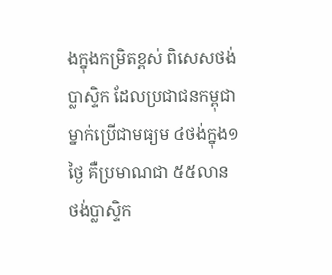ងក្នុងកម្រិតខ្ពស់ ពិសេសថង់ប្លាស្ទិក ដែលប្រជាជនកម្ពុជា ម្នាក់ប្រើជាមធ្យម ៤ថង់ក្នុង១ថ្ងៃ គឺប្រមាណជា ៥៥លានថង់ប្លាស្ទិក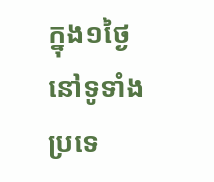ក្នុង១ថ្ងៃ នៅទូទាំងប្រទេ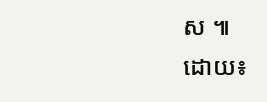ស ៕
ដោយ៖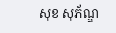សុខ សុភ័ណ្ឌ